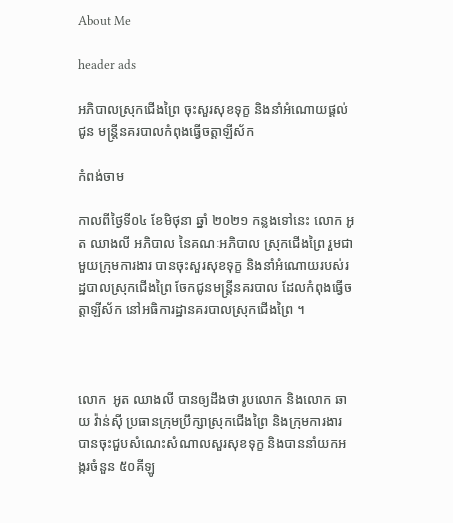About Me

header ads

អភិបាលស្រុកជើងព្រៃ ចុះសួរសុខទុក្ខ និងនាំអំណោយផ្ដល់ជូន មន្ត្រីនគរបាលកំពុងធ្វើចត្តាឡីស័ក

កំពង់ចាម

កាលពីថ្ងៃទី០៤ ខែមិថុនា ឆ្នាំ ២០២១ កន្លងទៅនេះ លោក អូត ឈាងលី អភិបាល នៃគណៈអភិបាល ស្រុកជើងព្រៃ រួមជាមួយក្រុមការងារ បានចុះសួរសុខទុក្ខ និងនាំអំណោយរបស់រដ្ឋបាលស្រុកជើងព្រៃ ចែកជូនមន្ត្រីនគរបាល ដែលកំពុងធ្វើចត្តាឡីស័ក នៅអធិការដ្ឋានគរបាលស្រុកជើងព្រៃ ។



លោក  អូត ឈាងលី បានឲ្យដឹងថា រូបលោក និងលោក ឆាយ វ៉ាន់ស៊ី ប្រធានក្រុមប្រឹក្សាស្រុកជើងព្រៃ និងក្រុមការងារ បានចុះជួបសំណេះសំណាលសួរសុខទុក្ខ និងបាននាំយកអង្ករចំនួន ៥០គីឡូ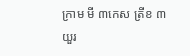ក្រាម មី ៣កេស ត្រីខ ៣យួរ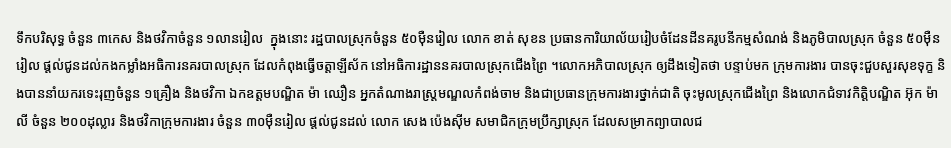ទឹកបរិសុទ្ធ ចំនួន ៣កេស និងថវិកាចំនួន ១លានរៀល  ក្នុងនោះ រដ្ឋបាលស្រុកចំនួន ៥០ម៉ឺនរៀល លោក ខាត់ សុខន ប្រធានការិយាល័យរៀបចំដែនដីនគរូបនីកម្មសំណង់ និងភូមិបាលស្រុក ចំនួន ៥០ម៉ឺនរៀល ផ្ដល់ជូនដល់កងកម្លាំងអធិការនគរបាលស្រុក ដែលកំពុងធ្វើចត្តាឡីស័ក នៅអធិការដ្ឋាននគរបាលស្រុកជើងព្រៃ ។លោកអភិបាលស្រុក ឲ្យដឹងទៀតថា បន្ទាប់មក ក្រុមការងារ បានចុះជួបសួរសុខទុក្ខ និងបាននាំយករទេះរុញចំនួន ១គ្រឿង និងថវិកា ឯកឧត្តមបណ្ឌិត ម៉ា ឈឿន អ្នកតំណាងរាស្រ្តមណ្ឌលកំពង់ចាម និងជាប្រធានក្រុមការងារថ្នាក់ជាតិ ចុះមូលស្រុកជើងព្រៃ និងលោកជំទាវកិត្តិបណ្ឌិត អ៊ុក ម៉ាលី ចំនួន ២០០ដុល្លារ និងថវិកាក្រុមការងារ ចំនួន ៣០ម៉ឺនរៀល ផ្តល់ជូនដល់ លោក សេង ប៉េងស៊ីម សមាជិកក្រុមប្រឹក្សាស្រុក ដែលសម្រាកព្យាបាលជ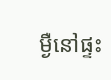ម្ងឺនៅផ្ទះ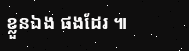ខ្លួនឯង ផងដែរ ៕